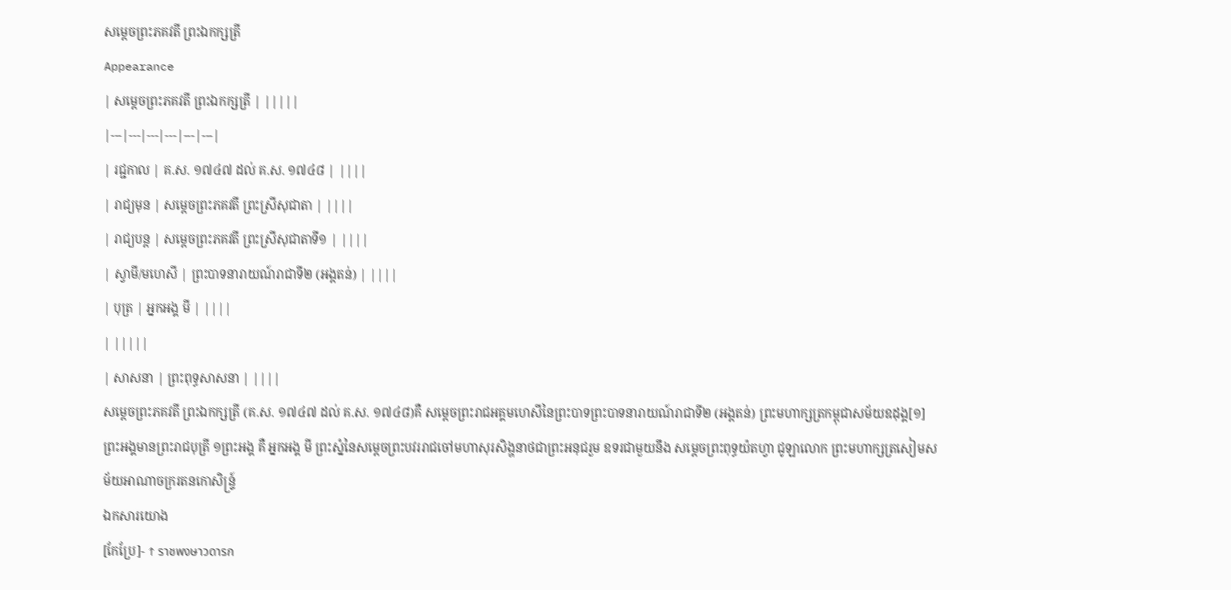សម្ដេចព្រះភគវតី ព្រះឯកក្សត្រី
Appearance
| សម្ដេចព្រះភគវតី ព្រះឯកក្សត្រី | |||||
|---|---|---|---|---|---|
| រជ្ជកាល | គ.ស. ១៧៤៧ ដល់ គ.ស. ១៧៤៨ | ||||
| រាជ្យមុន | សម្ដេចព្រះភគវតី ព្រះស្រីសុជាតា | ||||
| រាជ្យបន្ត | សម្ដេចព្រះភគវតី ព្រះស្រីសុជាតាទី១ | ||||
| ស្វាមី/មហេសី | ព្រះបាទនារាយណ៍រាជាទី២ (អង្តតន់) | ||||
| បុត្រ | អ្នកអង្គ មី | ||||
| |||||
| សាសនា | ព្រះពុទ្ធសាសនា | ||||
សម្ដេចព្រះភគវតី ព្រះឯកក្សត្រី (គ.ស. ១៧៤៧ ដល់ គ.ស. ១៧៤៨)គឺ សម្តេចព្រះរាជអគ្គមហេសីនៃព្រះបាទព្រះបាទនារាយណ៍រាជាទី២ (អង្តតន់) ព្រះមហាក្សត្រកម្ពុជាសម័យឧដុង្គ[១] ព្រះអង្គមានព្រះរាជបុត្រី ១ព្រះអង្គ គឺ អ្នកអង្គ មី ព្រះស្នំនៃសម្តេចព្រះបវររាជចៅមហាសុរសិង្ហនាថជាព្រះអនុជរួម ឧទរជាមួយនឹង សម្តេចព្រះពុទ្ធយ៉តហ្វា ជូឡាលោក ព្រះមហាក្សត្រសៀមសម័យអាណាចក្ររតនកោសិន្ទ្រ៍
ឯកសារយោង
[កែប្រែ]- ↑ ราชพงษาวดารก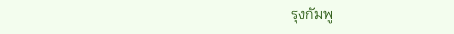รุงกัมพู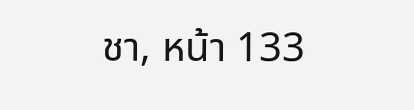ชา, หน้า 133